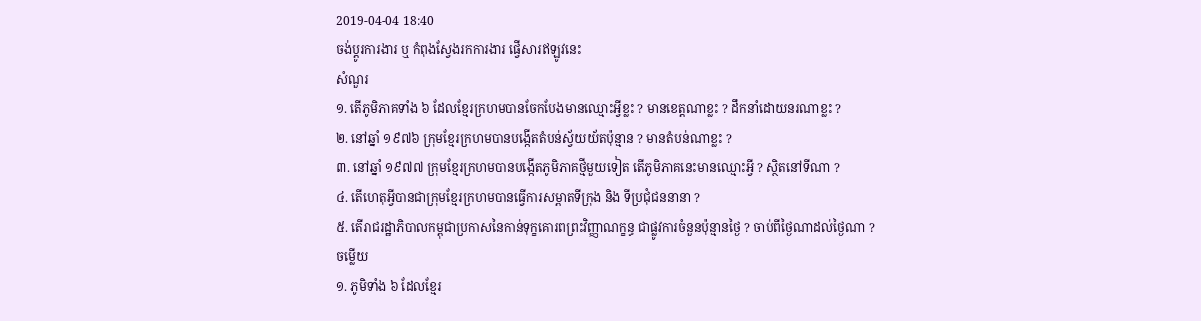2019-04-04 18:40
ចង់ប្តូរការងារ ឬ កំពុងស្វែងរកការងារ ផ្វើសារឥឡូវនេះ
សំណួរ
១. តើភូមិភាគទាំង ៦ ដែលខ្មែរក្រហមបានចែកបែងមានឈ្មោះអ្វីខ្លះ ? មានខេត្តណាខ្លះ ? ដឹកនាំដោយនរណាខ្លះ ?
២. នៅឆ្នាំ ១៩៧៦ ក្រុមខ្មែរក្រហមបានបង្កើតតំបន់ស្វ័យយ័តប៉ុន្មាន ? មានតំបន់ណាខ្លះ ?
៣. នៅឆ្នាំ ១៩៧៧ ក្រុមខ្មែរក្រហមបានបង្កើតភូមិភាគថ្មីមួយទៀត តើភូមិភាគនេះមានឈ្មោះអ្វី ? ស្ថិតនៅទីណា ?
៤. តើហេតុអ្វីបានជាក្រុមខ្មែរក្រហមបានធ្វើការសម្ពាតទីក្រុង និង ទីប្រជុំជននានា ?
៥. តើរាជរដ្ឋាភិបាលកម្ពុជាប្រកាសនៃកាន់ទុក្ខគោរពព្រះវិញ្ញាណក្ខន្ធ ជាផ្លូវការចំនួនប៉ុន្មានថ្ងៃ ? ចាប់ពីថ្ងៃណាដល់ថ្ងៃណា ?
ចម្លើយ
១. ភូមិទាំង ៦ ដែលខ្មែរ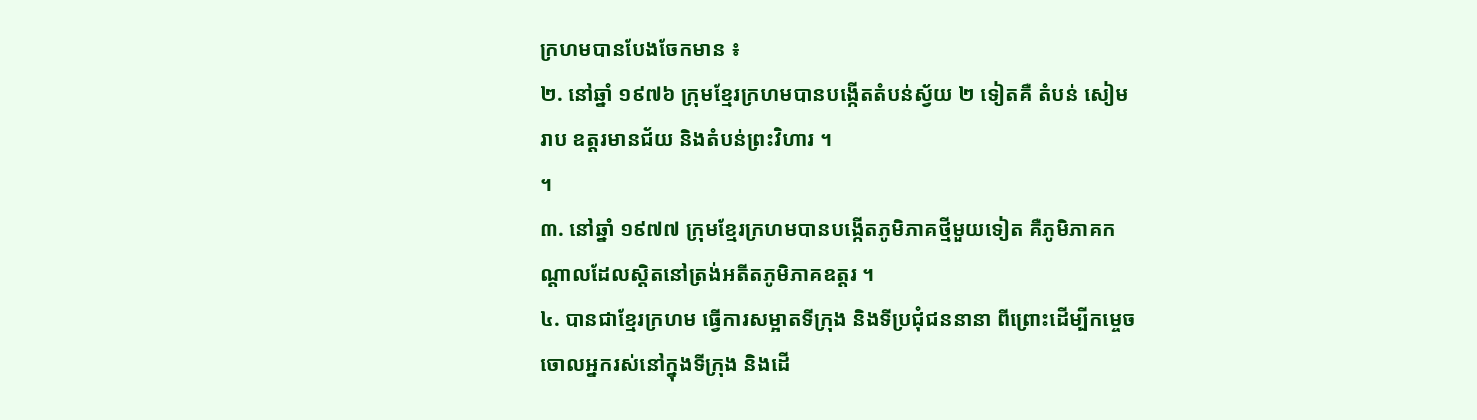ក្រហមបានបែងចែកមាន ៖
២. នៅឆ្នាំ ១៩៧៦ ក្រុមខ្មែរក្រហមបានបង្កើតតំបន់ស័្វយ ២ ទៀតគឺ តំបន់ សៀមរាប ឧត្តរមានជ័យ និងតំបន់ព្រះវិហារ ។
។
៣. នៅឆ្នាំ ១៩៧៧ ក្រុមខ្មែរក្រហមបានបង្កើតភូមិភាគថ្មីមួយទៀត គឺភូមិភាគកណ្ដាលដែលស្ដិតនៅត្រង់អតីតភូមិភាគឧត្តរ ។
៤. បានជាខ្មែរក្រហម ធ្វើការសម្អាតទីក្រុង និងទីប្រជុំជននានា ពីព្រោះដើម្បីកម្ចេចចោលអ្នករស់នៅក្នុងទីក្រុង និងដើ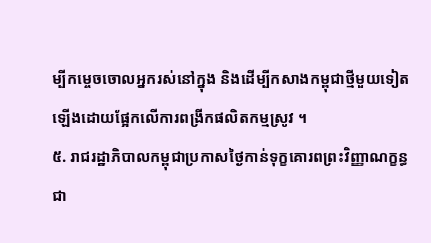ម្បីកម្ចេចចោលអ្នករស់នៅក្នុង និងដើម្បីកសាងកម្ពុជាថ្មីមួយទៀតឡើងដោយផ្អែកលើការពង្រីកផលិតកម្មស្រូវ ។
៥. រាជរដ្ឋាភិបាលកម្ពុជាប្រកាសថ្ងៃកាន់ទុក្ខគោរពព្រះវិញ្ញាណក្ខន្ធ ជា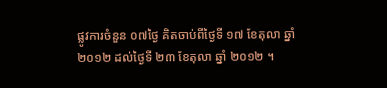ផ្លូវការចំនួន ០៧ថ្ងៃ គិតចាប់ពីថ្ងៃទី ១៧ ខែតុលា ឆ្នាំ ២០១២ ដល់ថ្ងៃទី ២៣ ខែតុលា ឆ្នាំ ២០១២ ។